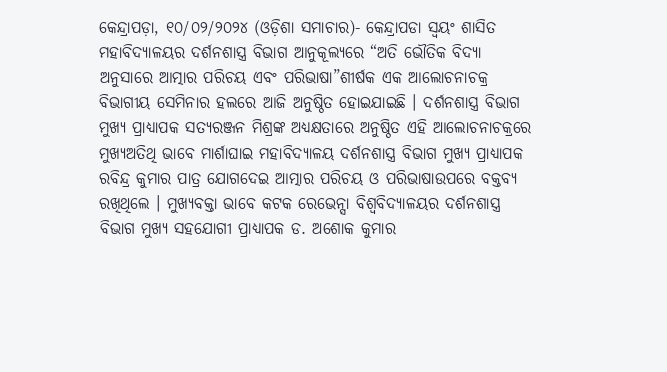କେନ୍ଦ୍ରାପଡ଼ା, ୧୦/୦୨/୨୦୨୪ (ଓଡ଼ିଶା ସମାଚାର)- କେନ୍ଦ୍ରାପଡା ସ୍ୱୟଂ ଶାସିତ ମହାବିଦ୍ୟାଳୟର ଦର୍ଶନଶାସ୍ତ୍ର ବିଭାଗ ଆନୁକୂଲ୍ୟରେ “ଅତି ଭୌତିକ ବିଦ୍ୟା ଅନୁସାରେ ଆତ୍ମାର ପରିଚୟ ଏବଂ ପରିଭାଷା”ଶୀର୍ଷକ ଏକ ଆଲୋଚନାଚକ୍ର ବିଭାଗୀୟ ସେମିନାର ହଲରେ ଆଜି ଅନୁଷ୍ଠିତ ହୋଇଯାଇଛି । ଦର୍ଶନଶାସ୍ତ୍ର ବିଭାଗ ମୁଖ୍ୟ ପ୍ରାଧ୍ୟାପକ ସତ୍ୟରଞ୍ଜନ ମିଶ୍ରଙ୍କ ଅଧ୍ୟକ୍ଷତାରେ ଅନୁଷ୍ଠିତ ଏହି ଆଲୋଚନାଚକ୍ରରେ ମୁଖ୍ୟଅତିଥି ଭାବେ ମାର୍ଶାଘାଇ ମହାବିଦ୍ୟାଳୟ ଦର୍ଶନଶାସ୍ତ୍ର ବିଭାଗ ମୁଖ୍ୟ ପ୍ରାଧ୍ୟାପକ ରବିନ୍ଦ୍ର କୁମାର ପାତ୍ର ଯୋଗଦେଇ ଆତ୍ମାର ପରିଚୟ ଓ ପରିଭାଷାଉପରେ ବକ୍ତବ୍ୟ ରଖିଥିଲେ । ମୁଖ୍ୟବକ୍ତା ଭାବେ କଟକ ରେଭେନ୍ସା ବିଶ୍ୱବିଦ୍ୟାଳୟର ଦର୍ଶନଶାସ୍ତ୍ର ବିଭାଗ ମୁଖ୍ୟ ସହଯୋଗୀ ପ୍ରାଧ୍ୟାପକ ଡ. ଅଶୋକ କୁମାର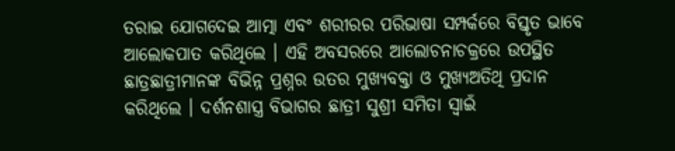ତରାଇ ଯୋଗଦେଇ ଆତ୍ମା ଏବଂ ଶରୀରର ପରିଭାଷା ସମ୍ପର୍କରେ ବିସ୍ତୃତ ଭାବେ ଆଲୋକପାତ କରିଥିଲେ । ଏହି ଅବସରରେ ଆଲୋଚନାଚକ୍ରରେ ଉପସ୍ଥିତ ଛାତ୍ରଛାତ୍ରୀମାନଙ୍କ ବିଭିନ୍ନ ପ୍ରଶ୍ନର ଉତର ମୁଖ୍ୟବକ୍ତା ଓ ମୁଖ୍ୟଅତିଥି ପ୍ରଦାନ କରିଥିଲେ । ଦର୍ଶନଶାସ୍ତ୍ର ବିଭାଗର ଛାତ୍ରୀ ସୁଶ୍ରୀ ସମିତା ସ୍ୱାଇଁ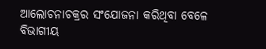ଆଲୋଚନାଚକ୍ରର ସଂଯୋଜନା କରିଥିବା ବେଳେ ବିଭାଗୀୟ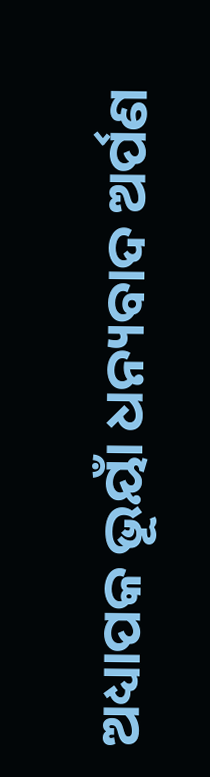ଅଧ୍ୟାପକ ଭୂୟାଁ ଧନ୍ୟବାଦ ଅର୍ପଣ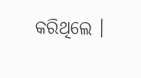କରିଥିଲେ ।